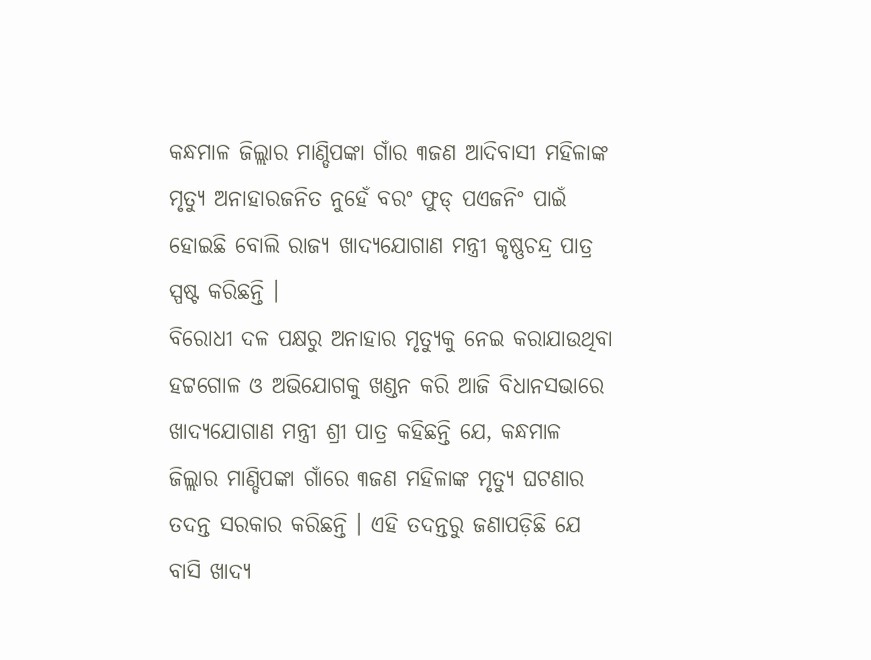କନ୍ଧମାଳ ଜିଲ୍ଲାର ମାଣ୍ଡିପଙ୍କା ଗାଁର ୩ଜଣ ଆଦିବାସୀ ମହିଳାଙ୍କ ମୃତ୍ୟୁ ଅନାହାରଜନିତ ନୁହେଁ ବରଂ ଫୁଡ୍ ପଏଜନିଂ ପାଇଁ ହୋଇଛି ବୋଲି ରାଜ୍ୟ ଖାଦ୍ୟଯୋଗାଣ ମନ୍ତ୍ରୀ କୃଷ୍ଣଚନ୍ଦ୍ର ପାତ୍ର ସ୍ପଷ୍ଟ କରିଛନ୍ତି ।
ବିରୋଧୀ ଦଳ ପକ୍ଷରୁ ଅନାହାର ମୃତ୍ୟୁକୁ ନେଇ କରାଯାଉଥିବା ହଟ୍ଟଗୋଳ ଓ ଅଭିଯୋଗକୁ ଖଣ୍ଡନ କରି ଆଜି ବିଧାନସଭାରେ ଖାଦ୍ୟଯୋଗାଣ ମନ୍ତ୍ରୀ ଶ୍ରୀ ପାତ୍ର କହିଛନ୍ତି ଯେ, କନ୍ଧମାଳ ଜିଲ୍ଲାର ମାଣ୍ଡିପଙ୍କା ଗାଁରେ ୩ଜଣ ମହିଳାଙ୍କ ମୃତ୍ୟୁ ଘଟଣାର ତଦନ୍ତ ସରକାର କରିଛନ୍ତି । ଏହି ତଦନ୍ତରୁ ଜଣାପଡ଼ିଛି ଯେ ବାସି ଖାଦ୍ୟ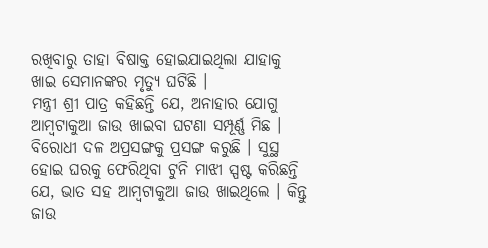ରଖିବାରୁ ତାହା ବିଷାକ୍ତ ହୋଇଯାଇଥିଲା ଯାହାକୁ ଖାଇ ସେମାନଙ୍କର ମୃତ୍ୟୁ ଘଟିଛି ।
ମନ୍ତ୍ରୀ ଶ୍ରୀ ପାତ୍ର କହିଛନ୍ତି ଯେ, ଅନାହାର ଯୋଗୁ ଆମ୍ବଟାକୁଆ ଜାଉ ଖାଇବା ଘଟଣା ସମ୍ପୂର୍ଣ୍ଣ ମିଛ । ବିରୋଧୀ ଦଳ ଅପ୍ରସଙ୍ଗକୁ ପ୍ରସଙ୍ଗ କରୁଛି । ସୁସ୍ଥ ହୋଇ ଘରକୁ ଫେରିଥିବା ଟୁନି ମାଝୀ ସ୍ପଷ୍ଟ କରିଛନ୍ତି ଯେ, ଭାତ ସହ ଆମ୍ବଟାକୁଆ ଜାଉ ଖାଇଥିଲେ । କିନ୍ତୁ ଜାଉ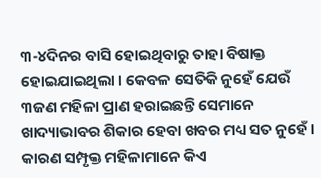୩-୪ଦିନର ବାସି ହୋଇଥିବାରୁ ତାହା ବିଷାକ୍ତ ହୋଇଯାଇଥିଲା । କେବଳ ସେତିକି ନୁହେଁ ଯେଉଁ ୩ଜଣ ମହିଳା ପ୍ରାଣ ହରାଇଛନ୍ତି ସେମାନେ ଖାଦ୍ୟାଭାବର ଶିକାର ହେବା ଖବର ମଧ୍ୟ ସତ ନୁହେଁ । କାରଣ ସମ୍ପୃକ୍ତ ମହିଳାମାନେ କିଏ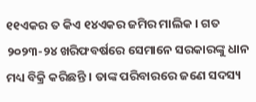୧୧ଏକର ତ କିଏ ୧୪ଏକର ଜମିର ମାଲିକ । ଗତ ୨୦୨୩-୨୪ ଖରିଫବର୍ଷରେ ସେମାନେ ସରକାରଙ୍କୁ ଧାନ ମଧ୍ୟ ବିକ୍ରି କରିଛନ୍ତି । ତାଙ୍କ ପରିବାରରେ ଜଣେ ସଦସ୍ୟ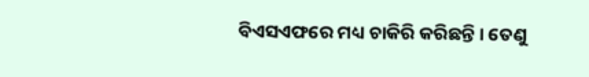ବିଏସଏଫରେ ମଧ୍ୟ ଚାକିରି କରିଛନ୍ତି । ତେଣୁ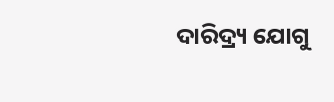ଦାରିଦ୍ର୍ୟ ଯୋଗୁ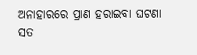ଅନାହାରରେ ପ୍ରାଣ ହରାଇବା ଘଟଣା ସତ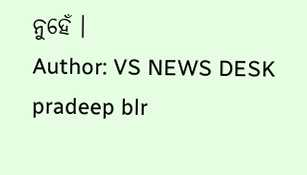ନୁହେଁ ।
Author: VS NEWS DESK
pradeep blr